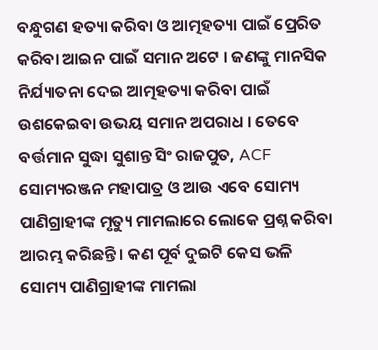ବନ୍ଧୁଗଣ ହତ୍ୟା କରିବା ଓ ଆତ୍ମହତ୍ୟା ପାଇଁ ପ୍ରେରିତ କରିବା ଆଇନ ପାଇଁ ସମାନ ଅଟେ । ଜଣଙ୍କୁ ମାନସିକ ନିର୍ଯ୍ୟାତନା ଦେଇ ଆତ୍ମହତ୍ୟା କରିବା ପାଇଁ ଉଶକେଇବା ଉଭୟ ସମାନ ଅପରାଧ । ତେବେ ବର୍ତ୍ତମାନ ସୁଦ୍ଧା ସୁଶାନ୍ତ ସିଂ ରାଜପୁତ, ACF ସୋମ୍ୟରଞ୍ଜନ ମହାପାତ୍ର ଓ ଆଉ ଏବେ ସୋମ୍ୟ ପାଣିଗ୍ରାହୀଙ୍କ ମୃତ୍ୟୁ ମାମଲାରେ ଲୋକେ ପ୍ରଶ୍ନ କରିବା ଆରମ୍ଭ କରିଛନ୍ତି । କଣ ପୂର୍ବ ଦୁଇଟି କେସ ଭଳି ସୋମ୍ୟ ପାଣିଗ୍ରାହୀଙ୍କ ମାମଲା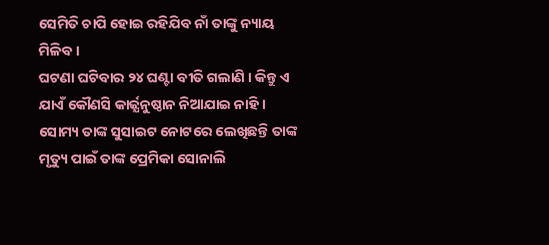ସେମିତି ଚାପି ହୋଇ ରହିଯିବ ନାଁ ତାଙ୍କୁ ନ୍ୟାୟ ମିଳିବ ।
ଘଟଣା ଘଟିବାର ୨୪ ଘଣ୍ଟା ବୀତି ଗଲାଣି । କିନ୍ତୁ ଏ ଯାଏଁ କୌଣସି କାର୍ଜ୍ଯନୁଷ୍ଠାନ ନିଆଯାଇ ନାହି । ସୋମ୍ୟ ତାଙ୍କ ସୁସାଇଟ ନୋଟରେ ଲେଖିଛନ୍ତି ତାଙ୍କ ମୃତ୍ୟୁ ପାଇଁ ତାଙ୍କ ପ୍ରେମିକା ସୋନାଲି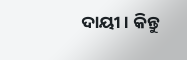ଦାୟୀ । କିନ୍ତୁ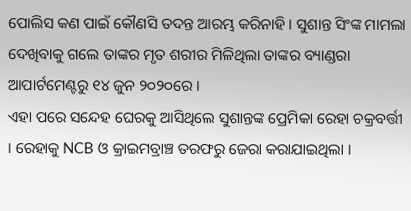ପୋଲିସ କଣ ପାଇଁ କୌଣସି ତଦନ୍ତ ଆରମ୍ଭ କରିନାହି । ସୁଶାନ୍ତ ସିଂଙ୍କ ମାମଲା ଦେଖିବାକୁ ଗଲେ ତାଙ୍କର ମୃତ ଶରୀର ମିଳିଥିଲା ତାଙ୍କର ବ୍ୟାଣ୍ଡରା ଆପାର୍ଟମେଣ୍ଟରୁ ୧୪ ଜୁନ ୨୦୨୦ରେ ।
ଏହା ପରେ ସନ୍ଦେହ ଘେରକୁ ଆସିଥିଲେ ସୁଶାନ୍ତଙ୍କ ପ୍ରେମିକା ରେହା ଚକ୍ରବର୍ତ୍ତୀ । ରେହାକୁ NCB ଓ କ୍ରାଇମବ୍ରାଞ୍ଚ ତରଫରୁ ଜେରା କରାଯାଇଥିଲା ।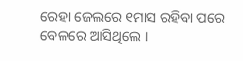ରେହା ଜେଲରେ ୧ମାସ ରହିବା ପରେ ବେଳରେ ଆସିଥିଲେ ।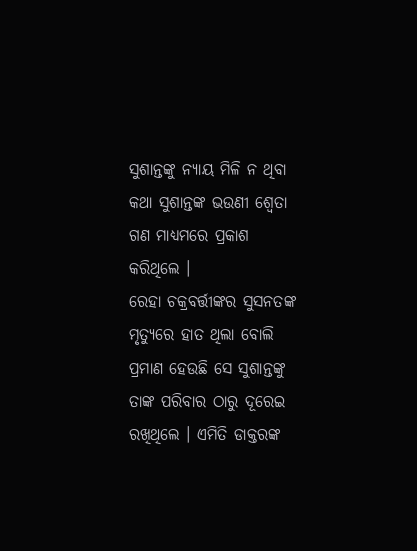ସୁଶାନ୍ତଙ୍କୁ ନ୍ୟାୟ ମିଳି ନ ଥିବା କଥା ସୁଶାନ୍ତଙ୍କ ଭଉଣୀ ଶ୍ଵେତା ଗଣ ମାଧ୍ୟମରେ ପ୍ରକାଶ କରିଥିଲେ ।
ରେହା ଚକ୍ରବର୍ତ୍ତୀଙ୍କର ସୁସନତଙ୍କ ମୃତ୍ୟୁରେ ହାତ ଥିଲା ବୋଲି ପ୍ରମାଣ ହେଉଛି ସେ ସୁଶାନ୍ତଙ୍କୁ ତାଙ୍କ ପରିବାର ଠାରୁ ଦୂରେଇ ରଖିଥିଲେ । ଏମିତି ଡାକ୍ତରଙ୍କ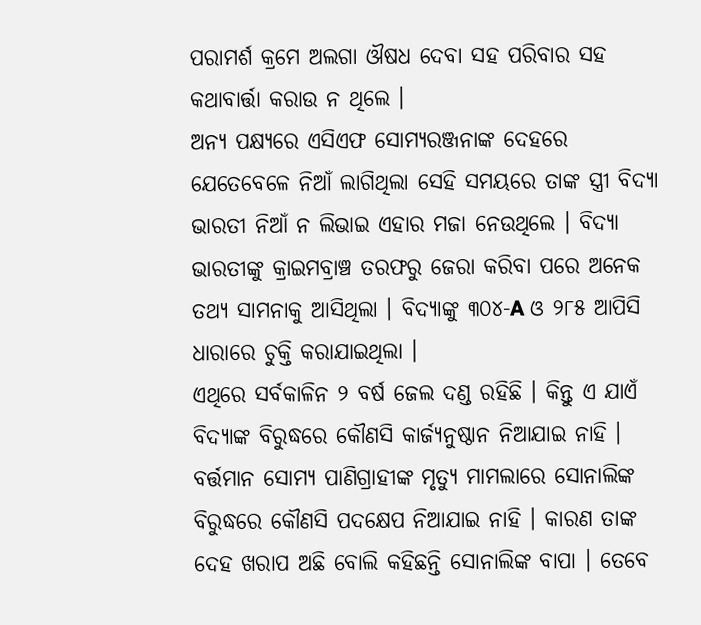ପରାମର୍ଶ କ୍ରମେ ଅଲଗା ଔଷଧ ଦେବା ସହ ପରିବାର ସହ କଥାବାର୍ତ୍ତା କରାଉ ନ ଥିଲେ ।
ଅନ୍ୟ ପକ୍ଷ୍ୟରେ ଏସିଏଫ ସୋମ୍ୟରଞ୍ଜନାଙ୍କ ଦେହରେ ଯେତେବେଳେ ନିଆଁ ଲାଗିଥିଲା ସେହି ସମୟରେ ତାଙ୍କ ସ୍ତ୍ରୀ ବିଦ୍ୟା ଭାରତୀ ନିଆଁ ନ ଲିଭାଇ ଏହାର ମଜା ନେଉଥିଲେ । ବିଦ୍ୟା ଭାରତୀଙ୍କୁ କ୍ରାଇମବ୍ରାଞ୍ଚ ତରଫରୁ ଜେରା କରିବା ପରେ ଅନେକ ତଥ୍ୟ ସାମନାକୁ ଆସିଥିଲା । ବିଦ୍ୟାଙ୍କୁ ୩୦୪-A ଓ ୨୮୫ ଆପିସି ଧାରାରେ ଚୁକ୍ତି କରାଯାଇଥିଲା ।
ଏଥିରେ ସର୍ବକାଳିନ ୨ ବର୍ଷ ଜେଲ ଦଣ୍ଡ ରହିଛି । କିନ୍ତୁ ଏ ଯାଏଁ ବିଦ୍ୟାଙ୍କ ବିରୁଦ୍ଧରେ କୌଣସି କାର୍ଜ୍ଯନୁଷ୍ଠାନ ନିଆଯାଇ ନାହି । ବର୍ତ୍ତମାନ ସୋମ୍ୟ ପାଣିଗ୍ରାହୀଙ୍କ ମୃତ୍ୟୁ ମାମଲାରେ ସୋନାଲିଙ୍କ ବିରୁଦ୍ଧରେ କୌଣସି ପଦକ୍ଷେପ ନିଆଯାଇ ନାହି । କାରଣ ତାଙ୍କ ଦେହ ଖରାପ ଅଛି ବୋଲି କହିଛନ୍ତି ସୋନାଲିଙ୍କ ବାପା । ତେବେ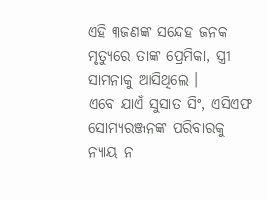ଏହି ୩ଜଣଙ୍କ ସନ୍ଦେହ ଜନକ ମୃତ୍ୟୁରେ ତାଙ୍କ ପ୍ରେମିକା, ସ୍ତ୍ରୀ ସାମନାକୁ ଆସିଥିଲେ ।
ଏବେ ଯାଏଁ ସୁସାତ ସିଂ, ଏସିଏଫ ସୋମ୍ୟରଞ୍ଜନଙ୍କ ପରିବାରକୁ ନ୍ୟାୟ ନ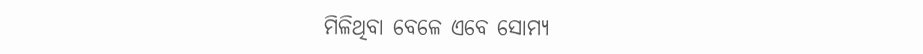ମିଳିଥିବା ବେଳେ ଏବେ ସୋମ୍ୟ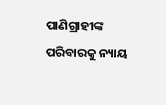ପାଣିଗ୍ରାହୀଙ୍କ ପରିବାରକୁ ନ୍ୟାୟ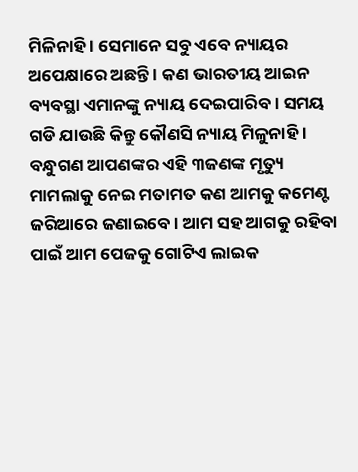ମିଳିନାହି । ସେମାନେ ସବୁ ଏବେ ନ୍ୟାୟର ଅପେକ୍ଷାରେ ଅଛନ୍ତି । କଣ ଭାରତୀୟ ଆଇନ ବ୍ୟବସ୍ଥା ଏମାନଙ୍କୁ ନ୍ୟାୟ ଦେଇପାରିବ । ସମୟ ଗଡି ଯାଉଛି କିନ୍ତୁ କୌଣସି ନ୍ୟାୟ ମିଳୁନାହି ।
ବନ୍ଧୁଗଣ ଆପଣଙ୍କର ଏହି ୩ଜଣଙ୍କ ମୃତ୍ୟୁ ମାମଲାକୁ ନେଇ ମତାମତ କଣ ଆମକୁ କମେଣ୍ଟ ଜରିଆରେ ଜଣାଇବେ । ଆମ ସହ ଆଗକୁ ରହିବା ପାଇଁ ଆମ ପେଜକୁ ଗୋଟିଏ ଲାଇକ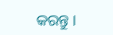କରନ୍ତୁ ।